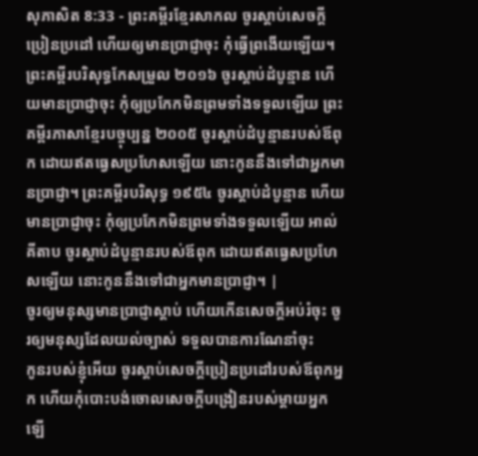សុភាសិត 8:33 - ព្រះគម្ពីរខ្មែរសាកល ចូរស្ដាប់សេចក្ដីប្រៀនប្រដៅ ហើយឲ្យមានប្រាជ្ញាចុះ កុំធ្វើព្រងើយឡើយ។ ព្រះគម្ពីរបរិសុទ្ធកែសម្រួល ២០១៦ ចូរស្តាប់ដំបូន្មាន ហើយមានប្រាជ្ញាចុះ កុំឲ្យប្រកែកមិនព្រមទាំងទទួលឡើយ ព្រះគម្ពីរភាសាខ្មែរបច្ចុប្បន្ន ២០០៥ ចូរស្ដាប់ដំបូន្មានរបស់ឪពុក ដោយឥតធ្វេសប្រហែសឡើយ នោះកូននឹងទៅជាអ្នកមានប្រាជ្ញា។ ព្រះគម្ពីរបរិសុទ្ធ ១៩៥៤ ចូរស្តាប់ដំបូន្មាន ហើយមានប្រាជ្ញាចុះ កុំឲ្យប្រកែកមិនព្រមទាំងទទួលឡើយ អាល់គីតាប ចូរស្ដាប់ដំបូន្មានរបស់ឪពុក ដោយឥតធ្វេសប្រហែសឡើយ នោះកូននឹងទៅជាអ្នកមានប្រាជ្ញា។ |
ចូរឲ្យមនុស្សមានប្រាជ្ញាស្ដាប់ ហើយកើនសេចក្ដីអប់រំចុះ ចូរឲ្យមនុស្សដែលយល់ច្បាស់ ទទួលបានការណែនាំចុះ
កូនរបស់ខ្ញុំអើយ ចូរស្ដាប់សេចក្ដីប្រៀនប្រដៅរបស់ឪពុកអ្នក ហើយកុំបោះបង់ចោលសេចក្ដីបង្រៀនរបស់ម្ដាយអ្នកឡើ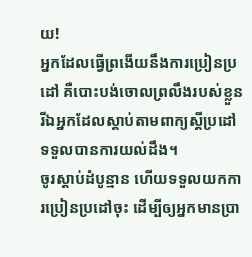យ!
អ្នកដែលធ្វើព្រងើយនឹងការប្រៀនប្រដៅ គឺបោះបង់ចោលព្រលឹងរបស់ខ្លួន រីឯអ្នកដែលស្ដាប់តាមពាក្យស្ដីប្រដៅ ទទួលបានការយល់ដឹង។
ចូរស្ដាប់ដំបូន្មាន ហើយទទួលយកការប្រៀនប្រដៅចុះ ដើម្បីឲ្យអ្នកមានប្រា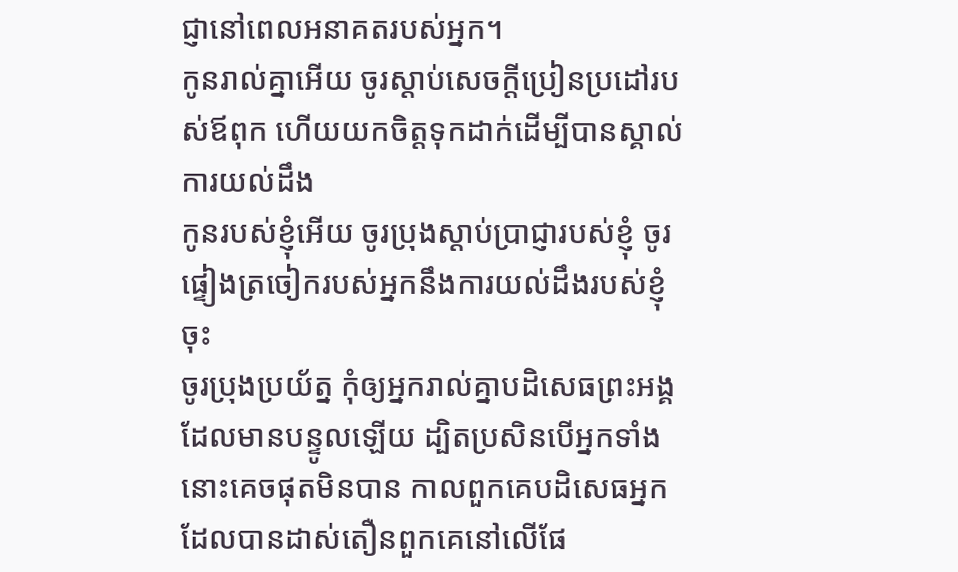ជ្ញានៅពេលអនាគតរបស់អ្នក។
កូនរាល់គ្នាអើយ ចូរស្ដាប់សេចក្ដីប្រៀនប្រដៅរបស់ឪពុក ហើយយកចិត្តទុកដាក់ដើម្បីបានស្គាល់ការយល់ដឹង
កូនរបស់ខ្ញុំអើយ ចូរប្រុងស្ដាប់ប្រាជ្ញារបស់ខ្ញុំ ចូរផ្ទៀងត្រចៀករបស់អ្នកនឹងការយល់ដឹងរបស់ខ្ញុំចុះ
ចូរប្រុងប្រយ័ត្ន កុំឲ្យអ្នករាល់គ្នាបដិសេធព្រះអង្គដែលមានបន្ទូលឡើយ ដ្បិតប្រសិនបើអ្នកទាំងនោះគេចផុតមិនបាន កាលពួកគេបដិសេធអ្នកដែលបានដាស់តឿនពួកគេនៅលើផែ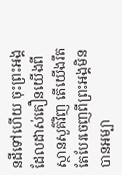នដីទៅហើយ ចុះព្រះអង្គដែលដាស់តឿនយើងពីស្ថានសួគ៌វិញ តើយើងរឹតតែបែរចេញពីព្រះអង្គមិនបានអម្បា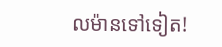លម៉ានទៅទៀត!